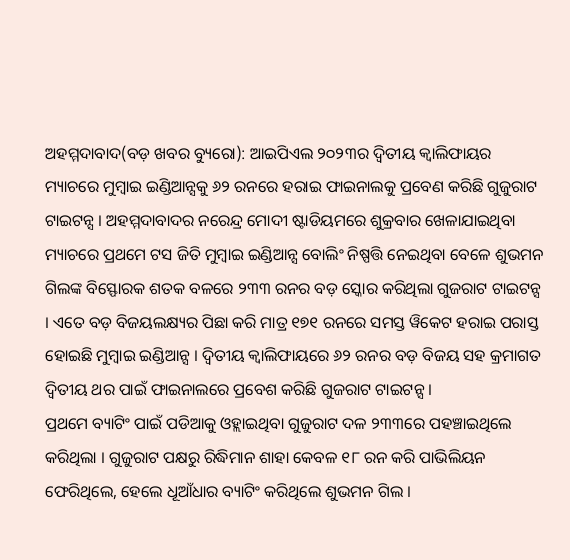ଅହମ୍ମଦାବାଦ(ବଡ଼ ଖବର ବ୍ୟୁରୋ): ଆଇପିଏଲ ୨୦୨୩ର ଦ୍ୱିତୀୟ କ୍ବାଲିଫାୟର ମ୍ୟାଚରେ ମୁମ୍ବାଇ ଇଣ୍ଡିଆନ୍ସକୁ ୬୨ ରନରେ ହରାଇ ଫାଇନାଲକୁ ପ୍ରବେଣ କରିଛି ଗୁଜୁରାଟ ଟାଇଟନ୍ସ । ଅହମ୍ମଦାବାଦର ନରେନ୍ଦ୍ର ମୋଦୀ ଷ୍ଟାଡିୟମରେ ଶୁକ୍ରବାର ଖେଳାଯାଇଥିବା ମ୍ୟାଚରେ ପ୍ରଥମେ ଟସ ଜିତି ମୁମ୍ବାଇ ଇଣ୍ଡିଆନ୍ସ ବୋଲିଂ ନିଷ୍ପତ୍ତି ନେଇଥିବା ବେଳେ ଶୁଭମନ ଗିଲଙ୍କ ବିସ୍ଫୋରକ ଶତକ ବଳରେ ୨୩୩ ରନର ବଡ଼ ସ୍କୋର କରିଥିଲା ଗୁଜରାଟ ଟାଇଟନ୍ସ । ଏତେ ବଡ଼ ବିଜୟଲକ୍ଷ୍ୟର ପିଛା କରି ମାତ୍ର ୧୭୧ ରନରେ ସମସ୍ତ ୱିକେଟ ହରାଇ ପରାସ୍ତ ହୋଇଛି ମୁମ୍ବାଇ ଇଣ୍ଡିଆନ୍ସ । ଦ୍ୱିତୀୟ କ୍ବାଲିଫାୟରେ ୬୨ ରନର ବଡ଼ ବିଜୟ ସହ କ୍ରମାଗତ ଦ୍ବିତୀୟ ଥର ପାଇଁ ଫାଇନାଲରେ ପ୍ରବେଶ କରିଛି ଗୁଜରାଟ ଟାଇଟନ୍ସ ।
ପ୍ରଥମେ ବ୍ୟାଟିଂ ପାଇଁ ପଡିଆକୁ ଓହ୍ଲାଇଥିବା ଗୁଜୁରାଟ ଦଳ ୨୩୩ରେ ପହଞ୍ଚାଇଥିଲେ କରିଥିଲା । ଗୁଜୁରାଟ ପକ୍ଷରୁ ରିଦ୍ଧିମାନ ଶାହା କେବଳ ୧୮ ରନ କରି ପାଭିଲିୟନ ଫେରିଥିଲେ, ହେଲେ ଧୂଆଁଧାର ବ୍ୟାଟିଂ କରିଥିଲେ ଶୁଭମନ ଗିଲ ।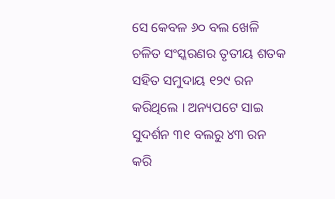ସେ କେବଳ ୬୦ ବଲ ଖେଳି ଚଳିତ ସଂସ୍କରଣର ତୃତୀୟ ଶତକ ସହିତ ସମୁଦାୟ ୧୨୯ ରନ କରିଥିଲେ । ଅନ୍ୟପଟେ ସାଇ ସୁଦର୍ଶନ ୩୧ ବଲରୁ ୪୩ ରନ କରି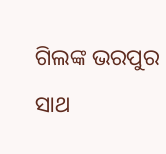ଗିଲଙ୍କ ଭରପୁର ସାଥ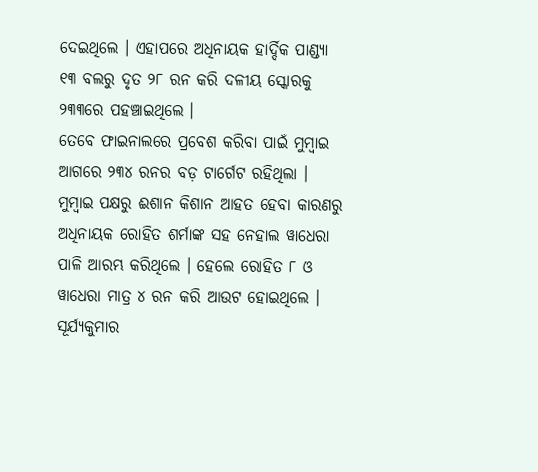ଦେଇଥିଲେ । ଏହାପରେ ଅଧିନାୟକ ହାର୍ଦ୍ଦିକ ପାଣ୍ଡ୍ୟା ୧୩ ବଲରୁ ଦୃତ ୨୮ ରନ କରି ଦଳୀୟ ସ୍କୋରକୁ ୨୩୩ରେ ପହଞ୍ଚାଇଥିଲେ ।
ତେବେ ଫାଇନାଲରେ ପ୍ରବେଶ କରିବା ପାଇଁ ମୁମ୍ବାଇ ଆଗରେ ୨୩୪ ରନର ବଡ଼ ଟାର୍ଗେଟ ରହିଥିଲା । ମୁମ୍ବାଇ ପକ୍ଷରୁ ଈଶାନ କିଶାନ ଆହତ ହେବା କାରଣରୁ ଅଧିନାୟକ ରୋହିତ ଶର୍ମାଙ୍କ ସହ ନେହାଲ ୱାଧେରା ପାଳି ଆରମ୍ଭ କରିଥିଲେ । ହେଲେ ରୋହିତ ୮ ଓ ୱାଧେରା ମାତ୍ର ୪ ରନ କରି ଆଉଟ ହୋଇଥିଲେ । ସୂର୍ଯ୍ୟକୁମାର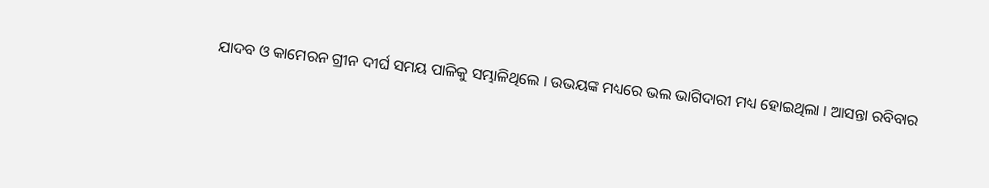ଯାଦବ ଓ କାମେରନ ଗ୍ରୀନ ଦୀର୍ଘ ସମୟ ପାଳିକୁ ସମ୍ଭାଳିଥିଲେ । ଉଭୟଙ୍କ ମଧ୍ୟରେ ଭଲ ଭାଗିଦାରୀ ମଧ୍ୟ ହୋଇଥିଲା । ଆସନ୍ତା ରବିବାର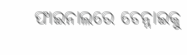ଫାଇନାଲରେ ଚେନ୍ନାଇକୁ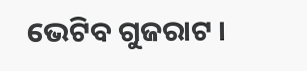ଭେଟିବ ଗୁଜରାଟ ।